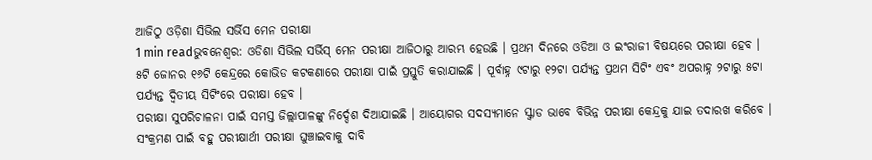ଆଜିଠୁ ଓଡ଼ିଶା ସିଭିଲ ସର୍ଭିସ ମେନ ପରୀକ୍ଷା
1 min readଭୁବନେଶ୍ବର: ଓଡିଶା ସିଭିଲ ସର୍ଭିସ୍ ମେନ ପରୀକ୍ଷା ଆଜିଠାରୁ ଆରମ୍ଭ ହେଉଛି । ପ୍ରଥମ ଦିନରେ ଓଡିଆ ଓ ଇଂରାଜୀ ବିଷୟରେ ପରୀକ୍ଷା ହେବ । ୫ଟି ଜୋନର ୧୬ଟି କେନ୍ଦ୍ରରେ କୋଭିଡ କଟକଣାରେ ପରୀକ୍ଷା ପାଇଁ ପ୍ରସ୍ତୁତି କରାଯାଇଛି । ପୂର୍ବାହ୍ନ ୯ଟାରୁ ୧୨ଟା ପର୍ଯ୍ୟନ୍ତ ପ୍ରଥମ ସିଟିଂ ଏବଂ ଅପରାହ୍ନ ୨ଟାରୁ ୫ଟା ପର୍ଯ୍ୟନ୍ତ ଦ୍ବିତୀୟ ସିଟିଂରେ ପରୀକ୍ଷା ହେବ ।
ପରୀକ୍ଷା ସୁପରିଚାଳନା ପାଇଁ ସମସ୍ତ ଜିଲ୍ଲାପାଳଙ୍କୁ ନିର୍ଦ୍ଦେଶ ଦିଆଯାଇଛି । ଆୟୋଗର ସଦସ୍ୟମାନେ ସ୍କ୍ବାଡ ଭାବେ ବିଭିନ୍ନ ପରୀକ୍ଷା କେନ୍ଦ୍ରକୁ ଯାଇ ତଦାରଖ କରିବେ । ସଂକ୍ରମଣ ପାଇଁ ବହୁ ପରୀକ୍ଷାର୍ଥୀ ପରୀକ୍ଷା ଘୁଞ୍ଚାଇବାକୁ ଦାବି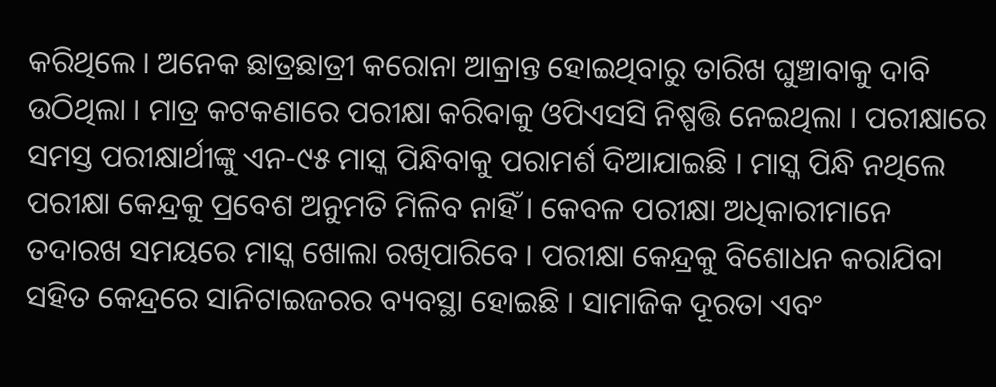କରିଥିଲେ । ଅନେକ ଛାତ୍ରଛାତ୍ରୀ କରୋନା ଆକ୍ରାନ୍ତ ହୋଇଥିବାରୁ ତାରିଖ ଘୁଞ୍ଚାବାକୁ ଦାବି ଉଠିଥିଲା । ମାତ୍ର କଟକଣାରେ ପରୀକ୍ଷା କରିବାକୁ ଓପିଏସସି ନିଷ୍ପତ୍ତି ନେଇଥିଲା । ପରୀକ୍ଷାରେ ସମସ୍ତ ପରୀକ୍ଷାର୍ଥୀଙ୍କୁ ଏନ-୯୫ ମାସ୍କ ପିନ୍ଧିବାକୁ ପରାମର୍ଶ ଦିଆଯାଇଛି । ମାସ୍କ ପିନ୍ଧି ନଥିଲେ ପରୀକ୍ଷା କେନ୍ଦ୍ରକୁ ପ୍ରବେଶ ଅନୁମତି ମିଳିବ ନାହିଁ । କେବଳ ପରୀକ୍ଷା ଅଧିକାରୀମାନେ ତଦାରଖ ସମୟରେ ମାସ୍କ ଖୋଲା ରଖିପାରିବେ । ପରୀକ୍ଷା କେନ୍ଦ୍ରକୁ ବିଶୋଧନ କରାଯିବା ସହିତ କେନ୍ଦ୍ରରେ ସାନିଟାଇଜରର ବ୍ୟବସ୍ଥା ହୋଇଛି । ସାମାଜିକ ଦୂରତା ଏବଂ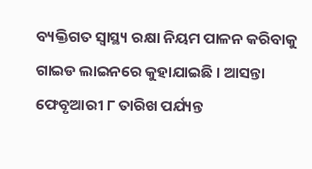ବ୍ୟକ୍ତିଗତ ସ୍ବାସ୍ଥ୍ୟ ରକ୍ଷା ନିୟମ ପାଳନ କରିବାକୁ ଗାଇଡ ଲାଇନରେ କୁହାଯାଇଛି । ଆସନ୍ତା ଫେବୃଆରୀ ୮ ତାରିଖ ପର୍ଯ୍ୟନ୍ତ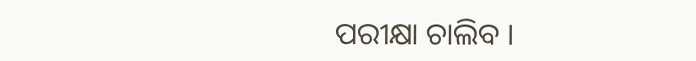ପରୀକ୍ଷା ଚାଲିବ ।